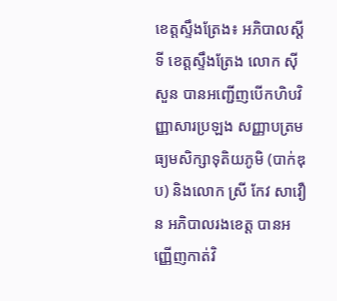ខេត្តស្ទឹងត្រែង៖ អភិបាលស្តីទី ខេត្តស្ទឹងត្រែង លោក ស៊ី សួន បានអញ្ជើញបើកហិបវិញ្ញាសារប្រឡង សញ្ញាបត្រមធ្យមសិក្សាទុតិយភូមិ (បាក់ឌុប) និងលោក ស្រី កែវ សាវឿន អភិបាលរងខេត្ត បានអញ្ញើញកាត់វិ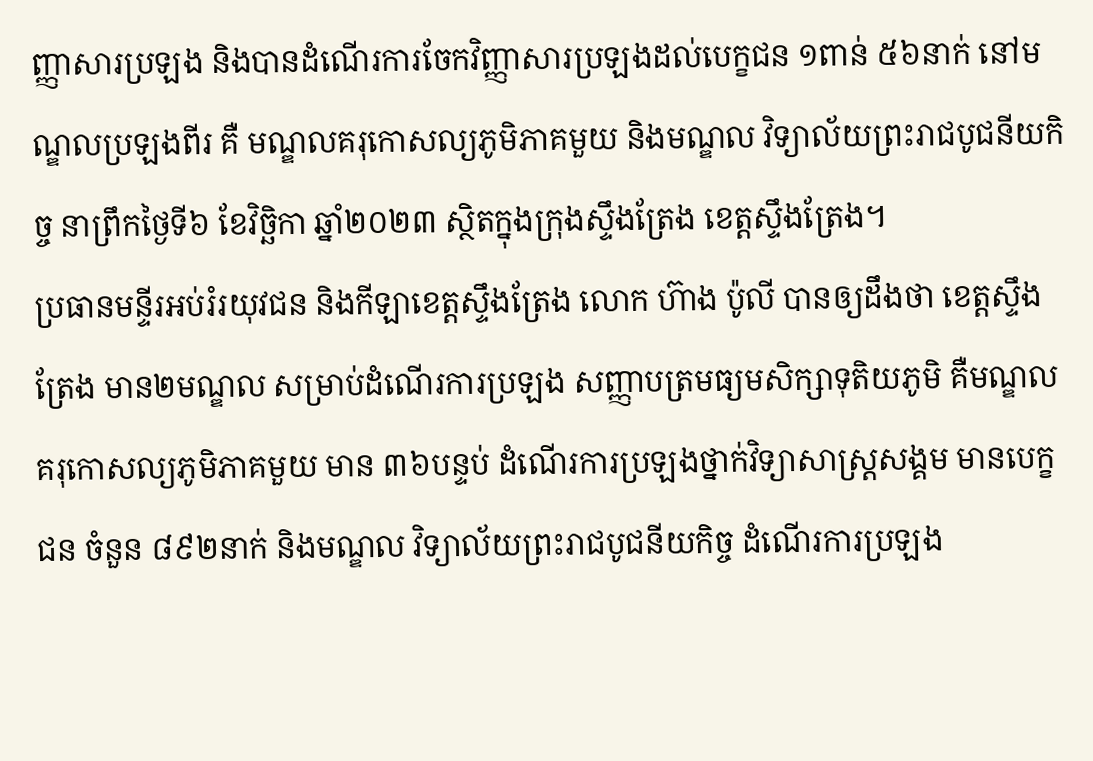ញ្ញាសារប្រឡង និងបានដំណើរការចែកវិញ្ញាសារប្រឡងដល់បេក្ខជន ១ពាន់ ៥៦នាក់ នៅមណ្ឌលប្រឡងពីរ គឺ មណ្ឌលគរុកោសល្យភូមិភាគមួយ និងមណ្ឌល វិទ្យាល័យព្រះរាជបូជនីយកិច្ច នាព្រឹកថ្ងៃទី៦ ខែវិច្ឆិកា ឆ្នាំ២០២៣ ស្ថិតក្នុងក្រុងស្ទឹងត្រែង ខេត្តស្ទឹងត្រែង។
ប្រធានមន្ទីរអប់រំរយុវជន និងកីឡាខេត្តស្ទឹងត្រែង លោក ហ៊ាង ប៉ូលី បានឲ្យដឹងថា ខេត្តស្ទឹងត្រែង មាន២មណ្ឌល សម្រាប់ដំណើរការប្រឡង សញ្ញាបត្រមធ្យមសិក្សាទុតិយភូមិ គឺមណ្ឌល គរុកោសល្យភូមិភាគមួយ មាន ៣៦បន្ទប់ ដំណើរការប្រឡងថ្នាក់វិទ្យាសាស្រ្តសង្គម មានបេក្ខជន ចំនួន ៨៩២នាក់ និងមណ្ឌល វិទ្យាល័យព្រះរាជបូជនីយកិច្ច ដំណើរការប្រឡង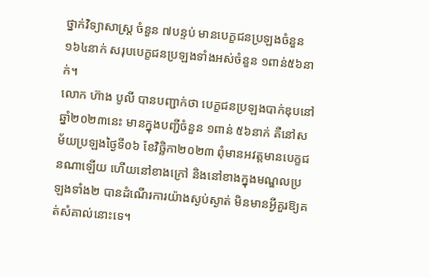ថ្នាក់វិទ្យាសាស្រ្ត ចំនួន ៧បន្ទប់ មានបេក្ខជនប្រឡងចំនួន ១៦៤នាក់ សរុបបេក្ខជនប្រឡងទាំងអស់ចំនួន ១ពាន់៥៦នាក់។
លោក ហ៊ាង បូលី បានបញ្ជាក់ថា បេក្ខជនប្រឡងបាក់ឌុបនៅឆ្នាំ២០២៣នេះ មានក្នុងបញ្ជីចំនួន ១ពាន់ ៥៦នាក់ គឺនៅសម័យប្រឡងថ្ងៃទី០៦ ខែវិច្ឆិកា២០២៣ ពុំមានអវត្តមានបេក្ខជនណាឡើយ ហើយនៅខាងក្រៅ និងនៅខាងក្នុងមណ្ឌលប្រឡងទាំង២ បានដំណើរការយ៉ាងស្ងប់ស្ងាត់ មិនមានអ្វីគួរឱ្យគត់សំគាល់នោះទេ។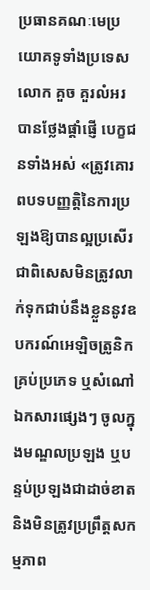ប្រធានគណៈមេប្រយោគទូទាំងប្រទេស លោក គួច គួរលំអរ បានថ្លែងផ្តាំផ្ញើ បេក្ខជនទាំងអស់ «ត្រូវគោរពបទបញ្ញត្តិនៃការប្រឡងឱ្យបានល្អប្រសើរ ជាពិសេសមិនត្រូវលាក់ទុកជាប់នឹងខ្លួននូវឧបករណ៍អេឡិចត្រូនិកគ្រប់ប្រភេទ ឬសំណៅឯកសារផ្សេងៗ ចូលក្នុងមណ្ឌលប្រឡង ឬបន្ទប់ប្រឡងជាដាច់ខាត និងមិនត្រូវប្រព្រឹត្តសកម្មភាព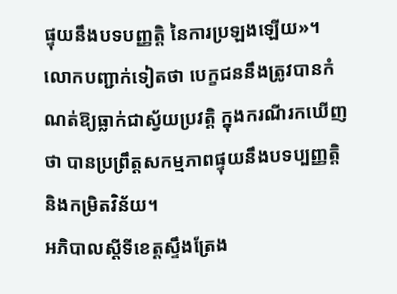ផ្ទុយនឹងបទបញ្ញត្តិ នៃការប្រឡងឡើយ»។ លោកបញ្ជាក់ទៀតថា បេក្ខជននឹងត្រូវបានកំណត់ឱ្យធ្លាក់ជាស្វ័យប្រវត្តិ ក្នុងករណីរកឃើញថា បានប្រព្រឹត្តសកម្មភាពផ្ទុយនឹងបទប្បញ្ញត្តិ និងកម្រិតវិន័យ។
អភិបាលស្តីទីខេត្តស្ទឹងត្រែង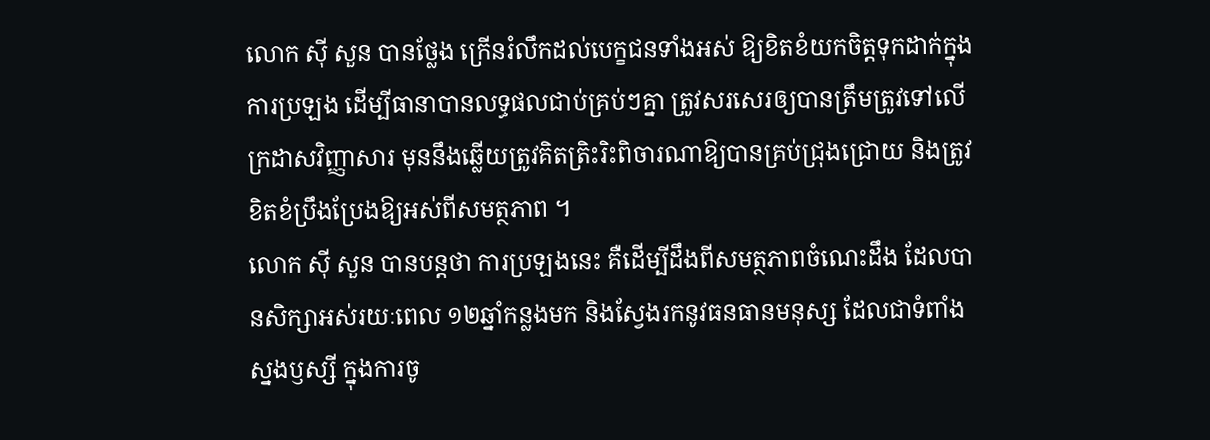លោក ស៊ី សួន បានថ្លែង ក្រើនរំលឹកដល់បេក្ខជនទាំងអស់ ឱ្យខិតខំយកចិត្តទុកដាក់ក្នុងការប្រឡង ដើម្បីធានាបានលទ្ធផលជាប់គ្រប់ៗគ្នា ត្រូវសរសេរឲ្យបានត្រឹមត្រូវទៅលើក្រដាសវិញ្ញាសារ មុននឹងឆ្លើយត្រូវគិតត្រិះរិះពិចារណាឱ្យបានគ្រប់ជ្រុងជ្រោយ និងត្រូវខិតខំប្រឹងប្រែងឱ្យអស់ពីសមត្ថភាព ។
លោក ស៊ី សួន បានបន្តថា ការប្រឡងនេះ គឺដើម្បីដឹងពីសមត្ថភាពចំណេះដឹង ដែលបានសិក្សាអស់រយៈពេល ១២ឆ្នាំកន្លងមក និងស្វែងរកនូវធនធានមនុស្ស ដែលជាទំពាំងស្នងឫស្សី ក្នុងការចូ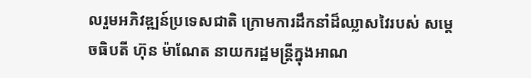លរួមអភិវឌ្ឍន៍ប្រទេសជាតិ ក្រោមការដឹកនាំដ៏ឈ្លាសវៃរបស់ សម្ដេចធិបតី ហ៊ុន ម៉ាណែត នាយករដ្ឋមន្ត្រីក្នុងអាណ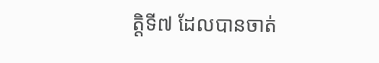ត្តិទី៧ ដែលបានចាត់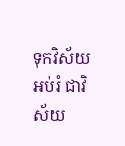ទុកវិស័យអប់រំ ជាវិស័យ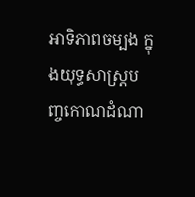អាទិភាពចម្បង ក្នុងយុទ្ធសាស្ត្របញ្ចកោណដំណា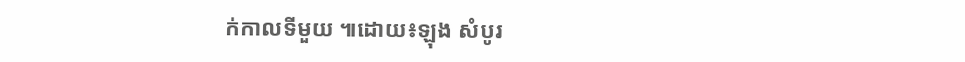ក់កាលទីមួយ ៕ដោយ៖ឡុង សំបូរ